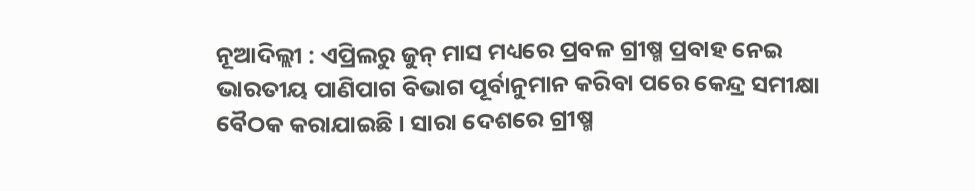ନୂଆଦିଲ୍ଲୀ : ଏପ୍ରିଲରୁ ଜୁନ୍ ମାସ ମଧ୍ୟରେ ପ୍ରବଳ ଗ୍ରୀଷ୍ମ ପ୍ରବାହ ନେଇ ଭାରତୀୟ ପାଣିପାଗ ବିଭାଗ ପୂର୍ବାନୁମାନ କରିବା ପରେ କେନ୍ଦ୍ର ସମୀକ୍ଷା ବୈଠକ କରାଯାଇଛି । ସାରା ଦେଶରେ ଗ୍ରୀଷ୍ମ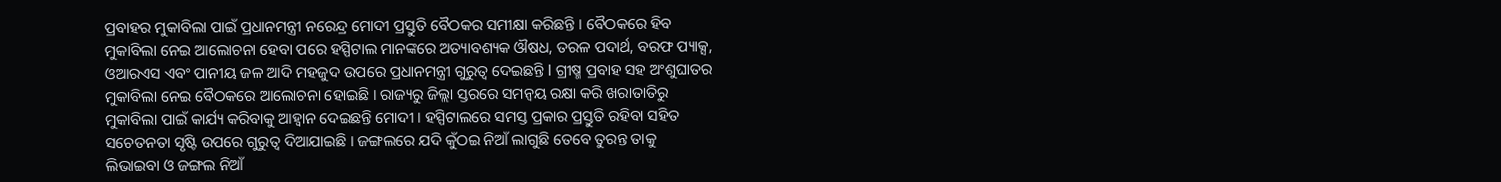ପ୍ରବାହର ମୁକାବିଲା ପାଇଁ ପ୍ରଧାନମନ୍ତ୍ରୀ ନରେନ୍ଦ୍ର ମୋଦୀ ପ୍ରସ୍ତୁତି ବୈଠକର ସମୀକ୍ଷା କରିଛନ୍ତି । ବୈଠକରେ ହିବ ମୁକାବିଲା ନେଇ ଆଲୋଚନା ହେବା ପରେ ହସ୍ପିଟାଲ ମାନଙ୍କରେ ଅତ୍ୟାବଶ୍ୟକ ଔଷଧ, ତରଳ ପଦାର୍ଥ, ବରଫ ପ୍ୟାକ୍ସ, ଓଆରଏସ ଏବଂ ପାନୀୟ ଜଳ ଆଦି ମହଜୁଦ ଉପରେ ପ୍ରଧାନମନ୍ତ୍ରୀ ଗୁରୁତ୍ବ ଦେଇଛନ୍ତି l ଗ୍ରୀଷ୍ମ ପ୍ରବାହ ସହ ଅଂଶୁଘାତର ମୁକାବିଲା ନେଇ ବୈଠକରେ ଆଲୋଚନା ହୋଇଛି । ରାଜ୍ୟରୁ ଜିଲ୍ଲା ସ୍ତରରେ ସମନ୍ଵୟ ରକ୍ଷା କରି ଖରାତାତିରୁ ମୁକାବିଲା ପାଇଁ କାର୍ଯ୍ୟ କରିବାକୁ ଆହ୍ବାନ ଦେଇଛନ୍ତି ମୋଦୀ । ହସ୍ପିଟାଲରେ ସମସ୍ତ ପ୍ରକାର ପ୍ରସ୍ତୁତି ରହିବା ସହିତ ସଚେତନତା ସୃଷ୍ଟି ଉପରେ ଗୁରୁତ୍ବ ଦିଆଯାଇଛି । ଜଙ୍ଗଲରେ ଯଦି କୁଁଠଇ ନିଆଁ ଲାଗୁଛି ତେବେ ତୁରନ୍ତ ତାକୁ ଲିଭାଇବା ଓ ଜଙ୍ଗଲ ନିଆଁ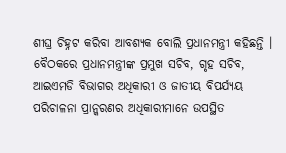ଶୀଘ୍ର ଚିହ୍ନଟ କରିବା ଆବଶ୍ୟକ ବୋଲି ପ୍ରଧାନମନ୍ତ୍ରୀ କହିଛନ୍ତି । ବୈଠକରେ ପ୍ରଧାନମନ୍ତ୍ରୀଙ୍କ ପ୍ରମୁଖ ସଚିବ, ଗୃହ ସଚିବ, ଆଇଏମଡି ବିଭାଗର ଅଧିକାରୀ ଓ ଜାତୀୟ ବିପର୍ଯ୍ୟୟ ପରିଚାଳନା ପ୍ରାନ୍କରଣର ଅଧିକାରୀମାନେ ଉପସ୍ଥିତ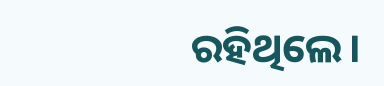ରହିଥିଲେ।